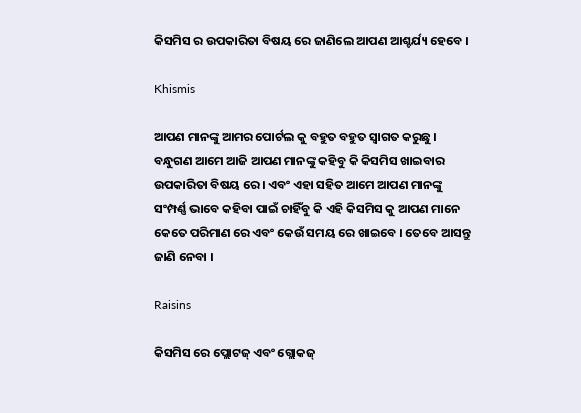କିସମିସ ର ଉପକାରିତା ବିଷୟ ରେ ଜାଣିଲେ ଆପଣ ଆଶ୍ଚର୍ଯ୍ୟ ହେବେ ।

Khismis

ଆପଣ ମାନଙ୍କୁ ଆମର ପୋର୍ଟଲ କୁ ବହୁତ ବହୁତ ସ୍ୱାଗତ କରୁଛୁ । ବନ୍ଧୁଗଣ ଆମେ ଆଜି ଆପଣ ମାନଙ୍କୁ କହିବୁ କି କିସମିସ ଖାଇବାର ଉପକାରିତା ବିଷୟ ରେ । ଏବଂ ଏହା ସହିତ ଆମେ ଆପଣ ମାନଙ୍କୁ ସଂମ୍ପର୍ଣ୍ଣ ଭାବେ କହିବା ପାଇଁ ଚାହିଁବୁ କି ଏହି କିସମିସ କୁ ଆପଣ ମାନେ କେତେ ପରିମାଣ ରେ ଏବଂ କେଉଁ ସମୟ ରେ ଖାଇବେ । ତେବେ ଆସନ୍ତୁ ଜାଣି ନେବା ।

Raisins

କିସମିସ ରେ ପ୍ଲୋଟଜ୍ ଏବଂ ଗ୍ଲୋକଜ୍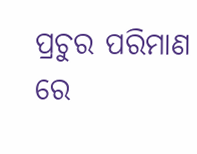ପ୍ରଚୁର ପରିମାଣ ରେ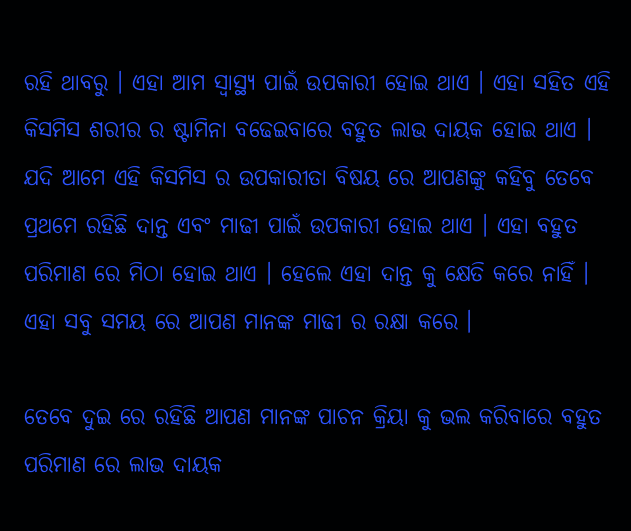ରହି ଥାବରୁ । ଏହା ଆମ ସ୍ୱାସ୍ଥ୍ୟ ପାଇଁ ଉପକାରୀ ହୋଇ ଥାଏ । ଏହା ସହିତ ଏହି କିସମିସ ଶରୀର ର ଷ୍ଟାମିନା ବଢେଇବାରେ ବହୁତ ଲାଭ ଦାୟକ ହୋଇ ଥାଏ । ଯଦି ଆମେ ଏହି କିସମିସ ର ଉପକାରୀତା ବିଷୟ ରେ ଆପଣଙ୍କୁ କହିବୁ ତେବେ ପ୍ରଥମେ ରହିଛି ଦାନ୍ତ ଏବଂ ମାଢୀ ପାଇଁ ଉପକାରୀ ହୋଇ ଥାଏ । ଏହା ବହୁତ ପରିମାଣ ରେ ମିଠା ହୋଇ ଥାଏ । ହେଲେ ଏହା ଦାନ୍ତ କୁ କ୍ଷେତି କରେ ନାହିଁ । ଏହା ସବୁ ସମୟ ରେ ଆପଣ ମାନଙ୍କ ମାଢୀ ର ରକ୍ଷା କରେ ।

ତେବେ ଦୁଇ ରେ ରହିଛି ଆପଣ ମାନଙ୍କ ପାଚନ କ୍ରିୟା କୁ ଭଲ କରିବାରେ ବହୁତ ପରିମାଣ ରେ ଲାଭ ଦାୟକ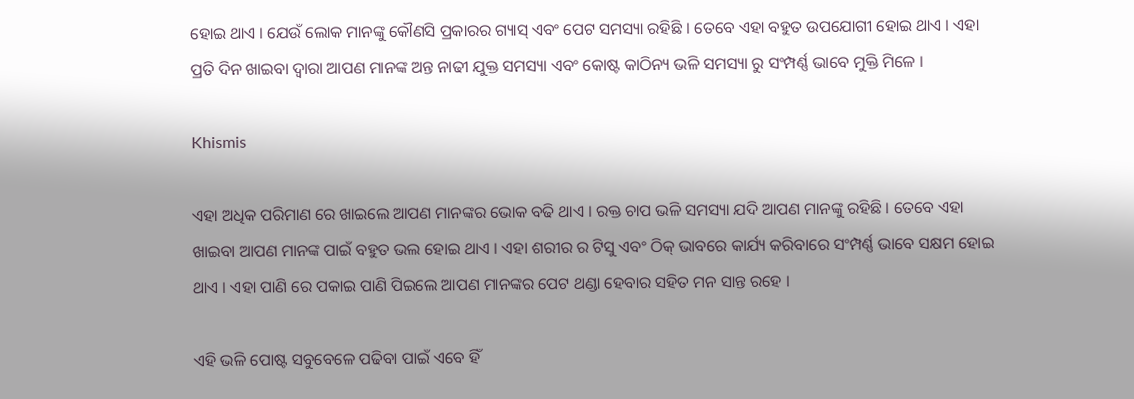ହୋଇ ଥାଏ । ଯେଉଁ ଲୋକ ମାନଙ୍କୁ କୌଣସି ପ୍ରକାରର ଗ୍ୟାସ୍ ଏବଂ ପେଟ ସମସ୍ୟା ରହିଛି । ତେବେ ଏହା ବହୁତ ଉପଯୋଗୀ ହୋଇ ଥାଏ । ଏହା ପ୍ରତି ଦିନ ଖାଇବା ଦ୍ୱାରା ଆପଣ ମାନଙ୍କ ଅନ୍ତ ନାଢୀ ଯୁକ୍ତ ସମସ୍ୟା ଏବଂ କୋଷ୍ଟ କାଠିନ୍ୟ ଭଳି ସମସ୍ୟା ରୁ ସଂମ୍ପର୍ଣ୍ଣ ଭାବେ ମୁକ୍ତି ମିଳେ ।

Khismis

ଏହା ଅଧିକ ପରିମାଣ ରେ ଖାଇଲେ ଆପଣ ମାନଙ୍କର ଭୋକ ବଢି ଥାଏ । ରକ୍ତ ଚାପ ଭଳି ସମସ୍ୟା ଯଦି ଆପଣ ମାନଙ୍କୁ ରହିଛି । ତେବେ ଏହା ଖାଇବା ଆପଣ ମାନଙ୍କ ପାଇଁ ବହୁତ ଭଲ ହୋଇ ଥାଏ । ଏହା ଶରୀର ର ଟିସୁ ଏବଂ ଠିକ୍ ଭାବରେ କାର୍ଯ୍ୟ କରିବାରେ ସଂମ୍ପର୍ଣ୍ଣ ଭାବେ ସକ୍ଷମ ହୋଇ ଥାଏ । ଏହା ପାଣି ରେ ପକାଇ ପାଣି ପିଇଲେ ଆପଣ ମାନଙ୍କର ପେଟ ଥଣ୍ଡା ହେବାର ସହିତ ମନ ସାନ୍ତ ରହେ ।

ଏହି ଭଳି ପୋଷ୍ଟ ସବୁବେଳେ ପଢିବା ପାଇଁ ଏବେ ହିଁ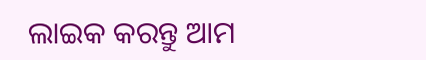ଲାଇକ କରନ୍ତୁ ଆମ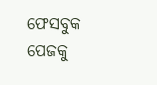ଫେସବୁକ ପେଜକୁ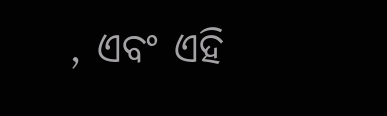, ଏବଂ ଏହି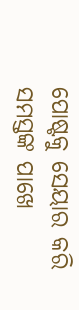ପୋଷ୍ଟକୁ ସେୟାର କରି ସମସ୍ତଙ୍କ ପାଖେ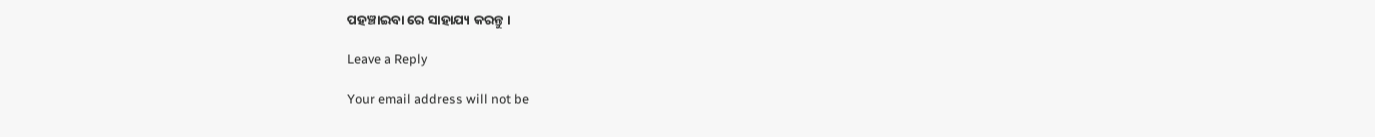ପହଞ୍ଚାଇବା ରେ ସାହାଯ୍ୟ କରନ୍ତୁ ।

Leave a Reply

Your email address will not be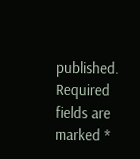published. Required fields are marked *